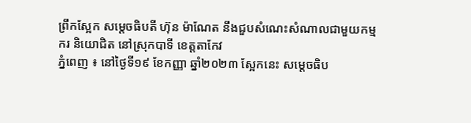ព្រឹកស្អែក សម្តេចធិបតី ហ៊ុន ម៉ាណែត នឹងជួបសំណេះសំណាលជាមួយកម្មករ និយោជិត នៅស្រុកបាទី ខេត្តតាកែវ
ភ្នំពេញ ៖ នៅថ្ងៃទី១៩ ខែកញ្ញា ឆ្នាំ២០២៣ ស្អែកនេះ សម្តេចធិប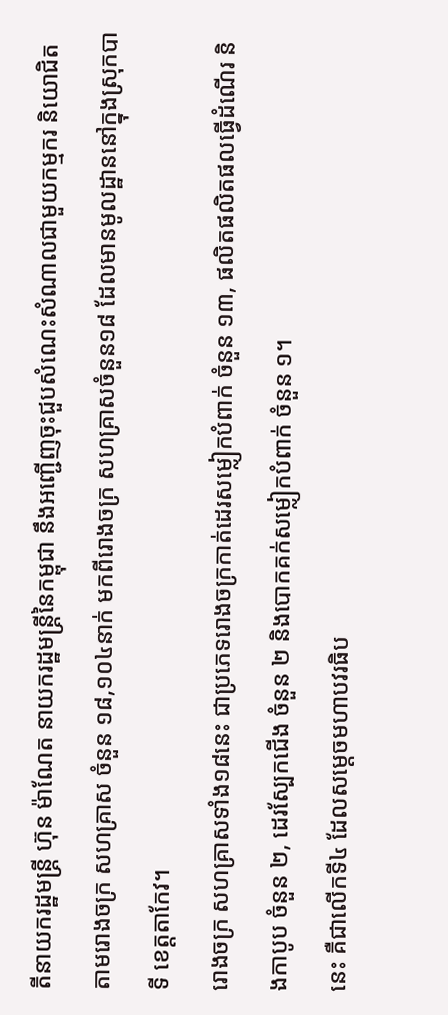តីនាយករដ្ឋមន្រ្តី ហ៊ុន ម៉ាណែត នាយករដ្ឋមន្ត្រីនៃកម្ពុជា នឹងអញ្ជើញចុះជួបសំណេះសំណាលជាមួយកម្មករ និយោជិត តាមរោងចក្រ សហគ្រាស ចំនួន ១៨,១០៤នាក់ មកពីរោងចក្រ សហគ្រាសចំនួន១៨ ដែលមានមូលដ្ឋាននៅក្នុងស្រុកបាទី ខេត្តតាកែវ។
រោងចក្រ សហគ្រាសទាំង១៨នេះ ជាប្រភេទរោងចក្រកាត់ដេរសម្លៀកបំពាក់ ចំនួន ១៣, ផលិតផលិតផលធ្វើដំណើរ និងកាបូប ចំនួន ២, ដេរស្បែកជើង ចំនួន ២ និងបោកគក់សម្លៀកបំពាក់ ចំនួន ១។
នេះ គឺជាលើកទី៤ ដែលសម្តេចមហាបវរធិប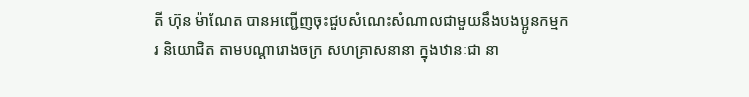តី ហ៊ុន ម៉ាណែត បានអញ្ជើញចុះជួបសំណេះសំណាលជាមួយនឹងបងប្អូនកម្មករ និយោជិត តាមបណ្តារោងចក្រ សហគ្រាសនានា ក្នុងឋានៈជា នា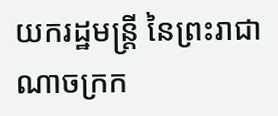យករដ្ឋមន្ត្រី នៃព្រះរាជាណាចក្រក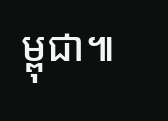ម្ពុជា៕